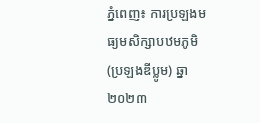ភ្នំពេញ៖ ការប្រឡងមធ្យមសិក្សាបឋមភូមិ (ប្រឡងឌីប្លូម) ឆ្នា២០២៣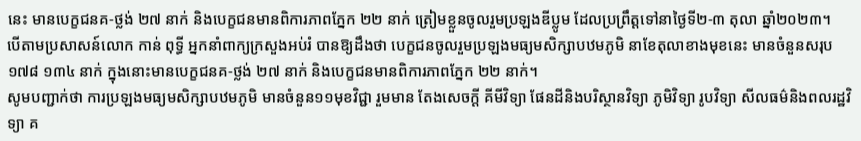នេះ មានបេក្ខជនគ-ថ្លង់ ២៧ នាក់ និងបេក្ខជនមានពិការភាពភ្នែក ២២ នាក់ ត្រៀមខ្លួនចូលរួមប្រឡងឌីប្លូម ដែលប្រព្រឹត្តទៅនាថ្ងៃទី២-៣ តុលា ឆ្នាំ២០២៣។
បើតាមប្រសាសន៍លោក កាន់ ពុទ្ធី អ្នកនាំពាក្យក្រសួងអប់រំ បានឱ្យដឹងថា បេក្ខជនចូលរួមប្រឡងមធ្យមសិក្សាបឋមភូមិ នាខែតុលាខាងមុខនេះ មានចំនួនសរុប ១៧៨ ១៣៤ នាក់ ក្នុងនោះមានបេក្ខជនគ-ថ្លង់ ២៧ នាក់ និងបេក្ខជនមានពិការភាពភ្នែក ២២ នាក់។
សូមបញ្ជាក់ថា ការប្រឡងមធ្យមសិក្សាបឋមភូមិ មានចំនួន១១មុខវិជ្ជា រួមមាន តែងសេចក្ដី គីមីវិទ្យា ផែនដីនិងបរិស្ថានវិទ្យា ភូមិវិទ្យា រូបវិទ្យា សីលធម៌និងពលរដ្ឋវិទ្យា គ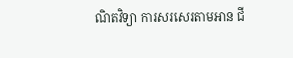ណិតវិទ្យា ការសរសេរតាមអាន ជី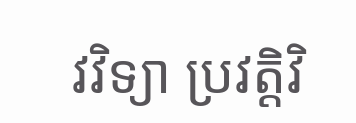វវិទ្យា ប្រវត្តិវិ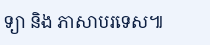ទ្យា និង ភាសាបរទេស៕